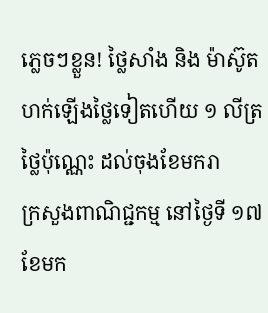ភ្លេចៗខ្លួន! ថ្លៃសាំង និង ម៉ាស៊ូត ហក់ឡើងថ្លៃទៀតហើយ ១ លីត្រថ្លៃប៉ុណ្ណេះ ដល់ចុងខែមករា
ក្រសួងពាណិជ្ជកម្ម នៅថ្ងៃទី ១៧ ខែមក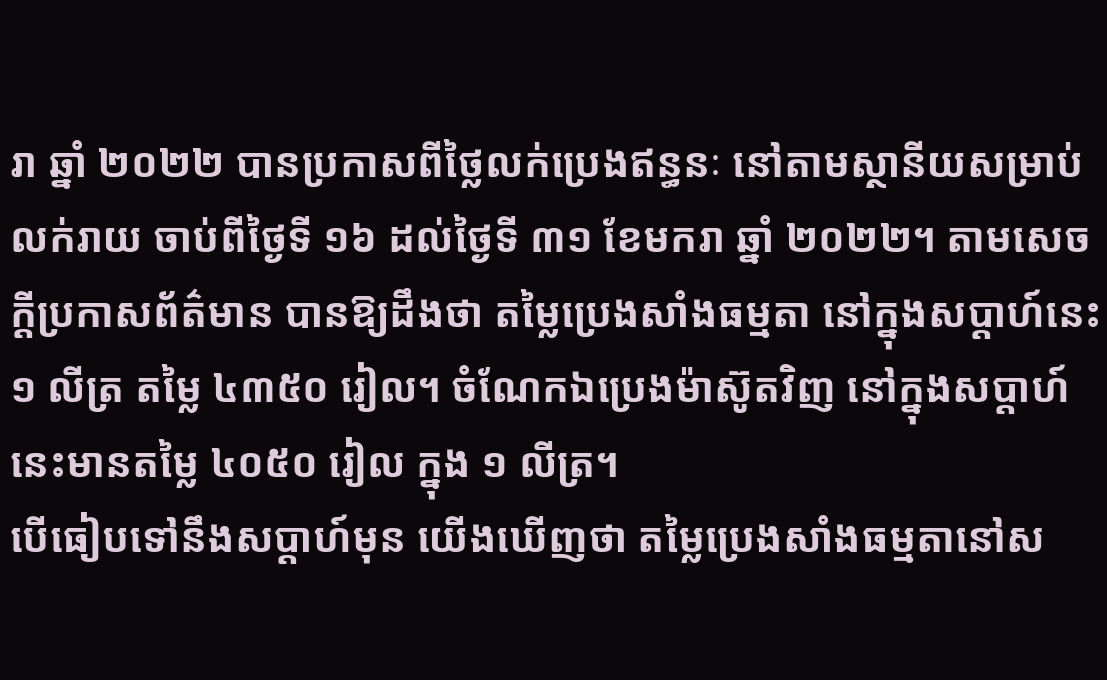រា ឆ្នាំ ២០២២ បានប្រកាសពីថ្លៃលក់ប្រេងឥន្ធនៈ នៅតាមស្ថានីយសម្រាប់លក់រាយ ចាប់ពីថ្ងៃទី ១៦ ដល់ថ្ងៃទី ៣១ ខែមករា ឆ្នាំ ២០២២។ តាមសេចក្ដីប្រកាសព័ត៌មាន បានឱ្យដឹងថា តម្លៃប្រេងសាំងធម្មតា នៅក្នុងសប្ដាហ៍នេះ ១ លីត្រ តម្លៃ ៤៣៥០ រៀល។ ចំណែកឯប្រេងម៉ាស៊ូតវិញ នៅក្នុងសប្ដាហ៍នេះមានតម្លៃ ៤០៥០ រៀល ក្នុង ១ លីត្រ។
បើធៀបទៅនឹងសប្ដាហ៍មុន យើងឃើញថា តម្លៃប្រេងសាំងធម្មតានៅស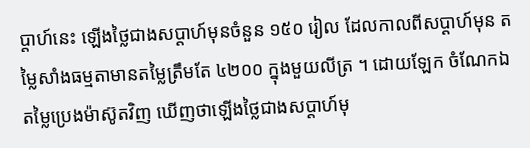ប្ដាហ៍នេះ ឡើងថ្លៃជាងសប្ដាហ៍មុនចំនួន ១៥០ រៀល ដែលកាលពីសប្ដាហ៍មុន តម្លៃសាំងធម្មតាមានតម្លៃត្រឹមតែ ៤២០០ ក្នុងមួយលីត្រ ។ ដោយឡែក ចំណែកឯតម្លៃប្រេងម៉ាស៊ូតវិញ ឃើញថាឡើងថ្លៃជាងសប្ដាហ៍មុ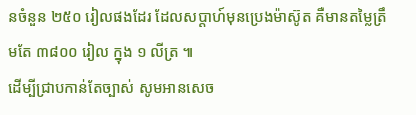នចំនួន ២៥០ រៀលផងដែរ ដែលសប្ដាហ៍មុនប្រេងម៉ាស៊ូត គឺមានតម្លៃត្រឹមតែ ៣៨០០ រៀល ក្នុង ១ លីត្រ ៕
ដើម្បីជ្រាបកាន់តែច្បាស់ សូមអានសេច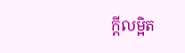ក្តីលម្អិត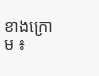ខាងក្រោម ៖